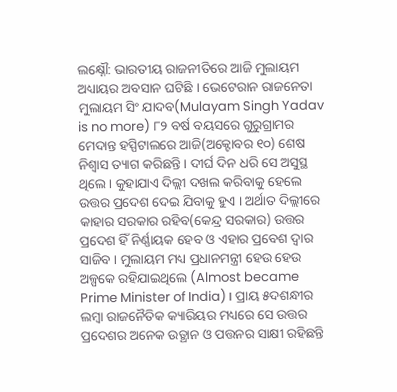ଲକ୍ଷ୍ନୌ: ଭାରତୀୟ ରାଜନୀତିରେ ଆଜି ମୁଲାୟମ ଅଧ୍ୟାୟର ଅବସାନ ଘଟିଛି । ଭେଟେରାନ ରାଜନେତା ମୁଲାୟମ ସିଂ ଯାଦବ(Mulayam Singh Yadav is no more) ୮୨ ବର୍ଷ ବୟସରେ ଗୁରୁଗ୍ରାମର ମେଦାନ୍ତ ହସ୍ପିଟାଲରେ ଆଜି(ଅକ୍ଟୋବର ୧୦) ଶେଷ ନିଶ୍ବାସ ତ୍ୟାଗ କରିଛନ୍ତି । ଦୀର୍ଘ ଦିନ ଧରି ସେ ଅସୁସ୍ଥ ଥିଲେ । କୁହାଯାଏ ଦିଲ୍ଲୀ ଦଖଲ କରିବାକୁ ହେଲେ ଉତ୍ତର ପ୍ରଦେଶ ଦେଇ ଯିବାକୁ ହୁଏ । ଅର୍ଥାତ ଦିଲ୍ଲୀରେ କାହାର ସରକାର ରହିବ(କେନ୍ଦ୍ର ସରକାର) ଉତ୍ତର ପ୍ରଦେଶ ହିଁ ନିର୍ଣ୍ଣାୟକ ହେବ ଓ ଏହାର ପ୍ରବେଶ ଦ୍ବାର ସାଜିବ । ମୁଲାୟମ ମଧ୍ୟ ପ୍ରଧାନମନ୍ତ୍ରୀ ହେଉ ହେଉ ଅଳ୍ପକେ ରହିଯାଇଥିଲେ (Almost became Prime Minister of India)। ପ୍ରାୟ ୫ଦଶନ୍ଧୀର ଲମ୍ବା ରାଜନୈତିକ କ୍ୟାରିୟର ମଧ୍ୟରେ ସେ ଉତ୍ତର ପ୍ରଦେଶର ଅନେକ ଉତ୍ଥାନ ଓ ପତ୍ତନର ସାକ୍ଷୀ ରହିଛନ୍ତି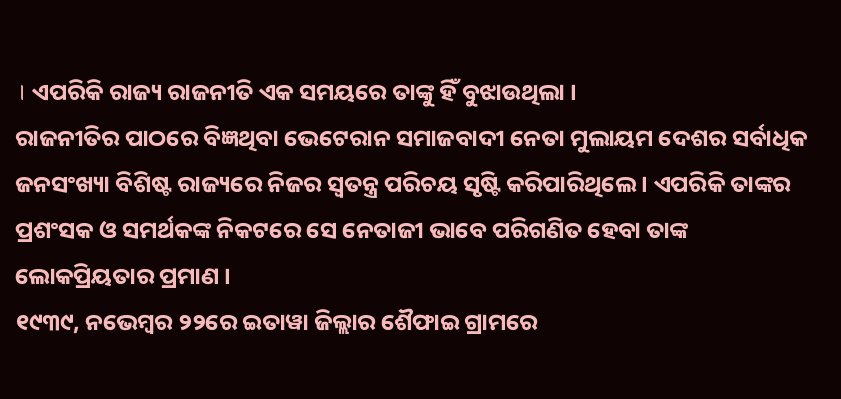। ଏପରିକି ରାଜ୍ୟ ରାଜନୀତି ଏକ ସମୟରେ ତାଙ୍କୁ ହିଁ ବୁଝାଉଥିଲା ।
ରାଜନୀତିର ପାଠରେ ବିଜ୍ଞଥିବା ଭେଟେରାନ ସମାଜବାଦୀ ନେତା ମୁଲାୟମ ଦେଶର ସର୍ବାଧିକ ଜନସଂଖ୍ୟା ବିଶିଷ୍ଟ ରାଜ୍ୟରେ ନିଜର ସ୍ବତନ୍ତ୍ର ପରିଚୟ ସୃଷ୍ଟି କରିପାରିଥିଲେ । ଏପରିକି ତାଙ୍କର ପ୍ରଶଂସକ ଓ ସମର୍ଥକଙ୍କ ନିକଟରେ ସେ ନେତାଜୀ ଭାବେ ପରିଗଣିତ ହେବା ତାଙ୍କ ଲୋକପ୍ରିୟତାର ପ୍ରମାଣ ।
୧୯୩୯, ନଭେମ୍ବର ୨୨ରେ ଇତାୱା ଜିଲ୍ଲାର ଶୈଫାଇ ଗ୍ରାମରେ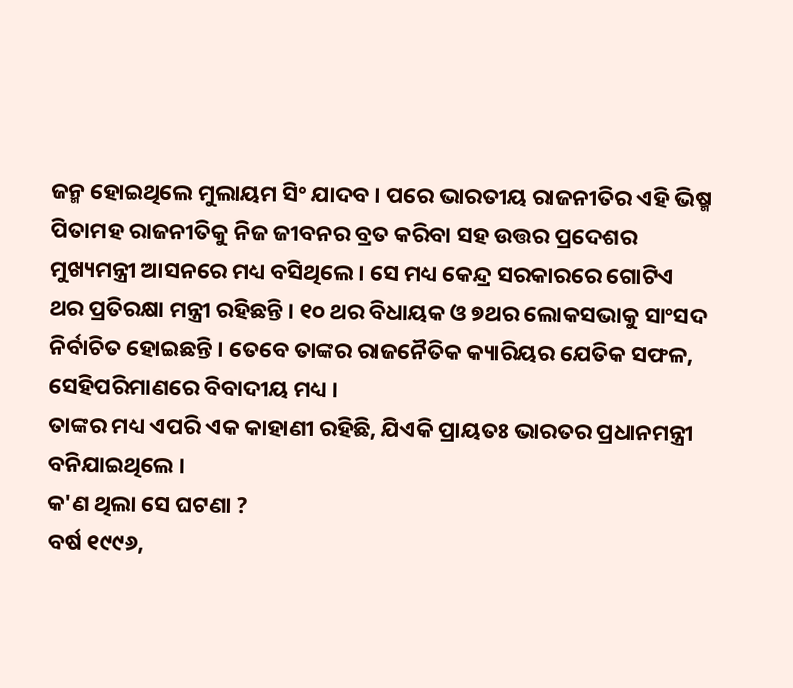ଜନ୍ମ ହୋଇଥିଲେ ମୁଲାୟମ ସିଂ ଯାଦବ । ପରେ ଭାରତୀୟ ରାଜନୀତିର ଏହି ଭିଷ୍ମ ପିତାମହ ରାଜନୀତିକୁ ନିଜ ଜୀବନର ବ୍ରତ କରିବା ସହ ଉତ୍ତର ପ୍ରଦେଶର ମୁଖ୍ୟମନ୍ତ୍ରୀ ଆସନରେ ମଧ୍ୟ ବସିଥିଲେ । ସେ ମଧ୍ୟ କେନ୍ଦ୍ର ସରକାରରେ ଗୋଟିଏ ଥର ପ୍ରତିରକ୍ଷା ମନ୍ତ୍ରୀ ରହିଛନ୍ତି । ୧୦ ଥର ବିଧାୟକ ଓ ୭ଥର ଲୋକସଭାକୁ ସାଂସଦ ନିର୍ବାଚିତ ହୋଇଛନ୍ତି । ତେବେ ତାଙ୍କର ରାଜନୈତିକ କ୍ୟାରିୟର ଯେତିକ ସଫଳ, ସେହିପରିମାଣରେ ବିବାଦୀୟ ମଧ୍ୟ ।
ତାଙ୍କର ମଧ୍ୟ ଏପରି ଏକ କାହାଣୀ ରହିଛି, ଯିଏକି ପ୍ରାୟତଃ ଭାରତର ପ୍ରଧାନମନ୍ତ୍ରୀ ବନିଯାଇଥିଲେ ।
କ'ଣ ଥିଲା ସେ ଘଟଣା ?
ବର୍ଷ ୧୯୯୬,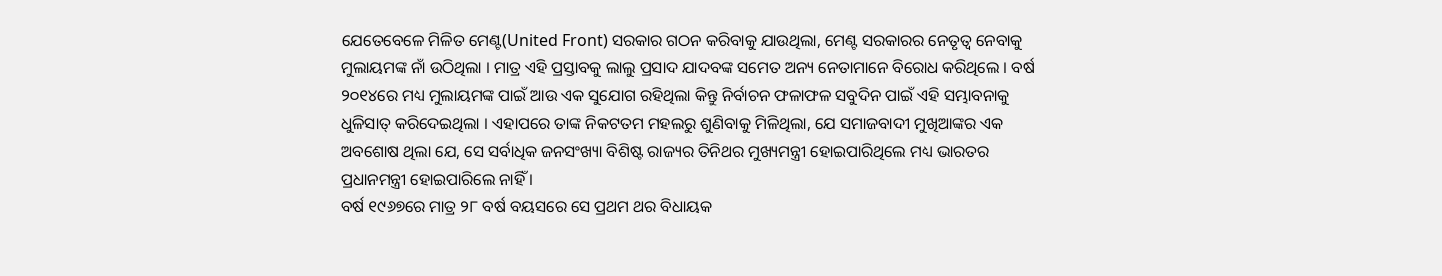ଯେତେବେଳେ ମିଳିତ ମେଣ୍ଟ(United Front) ସରକାର ଗଠନ କରିବାକୁ ଯାଉଥିଲା, ମେଣ୍ଟ ସରକାରର ନେତୃତ୍ବ ନେବାକୁ ମୁଲାୟମଙ୍କ ନାଁ ଉଠିଥିଲା । ମାତ୍ର ଏହି ପ୍ରସ୍ତାବକୁ ଲାଲୁ ପ୍ରସାଦ ଯାଦବଙ୍କ ସମେତ ଅନ୍ୟ ନେତାମାନେ ବିରୋଧ କରିଥିଲେ । ବର୍ଷ ୨୦୧୪ରେ ମଧ୍ୟ ମୁଲାୟମଙ୍କ ପାଇଁ ଆଉ ଏକ ସୁଯୋଗ ରହିଥିଲା କିନ୍ତୁ ନିର୍ବାଚନ ଫଳାଫଳ ସବୁଦିନ ପାଇଁ ଏହି ସମ୍ଭାବନାକୁ ଧୁଳିସାତ୍ କରିଦେଇଥିଲା । ଏହାପରେ ତାଙ୍କ ନିକଟତମ ମହଲରୁ ଶୁଣିବାକୁ ମିଳିଥିଲା, ଯେ ସମାଜବାଦୀ ମୁଖିଆଙ୍କର ଏକ ଅବଶୋଷ ଥିଲା ଯେ, ସେ ସର୍ବାଧିକ ଜନସଂଖ୍ୟା ବିଶିଷ୍ଟ ରାଜ୍ୟର ତିନିଥର ମୁଖ୍ୟମନ୍ତ୍ରୀ ହୋଇପାରିଥିଲେ ମଧ୍ୟ ଭାରତର ପ୍ରଧାନମନ୍ତ୍ରୀ ହୋଇପାରିଲେ ନାହିଁ ।
ବର୍ଷ ୧୯୬୭ରେ ମାତ୍ର ୨୮ ବର୍ଷ ବୟସରେ ସେ ପ୍ରଥମ ଥର ବିଧାୟକ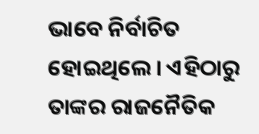ଭାବେ ନିର୍ବାଚିତ ହୋଇଥିଲେ । ଏହିଠାରୁ ତାଙ୍କର ରାଜନୈତିକ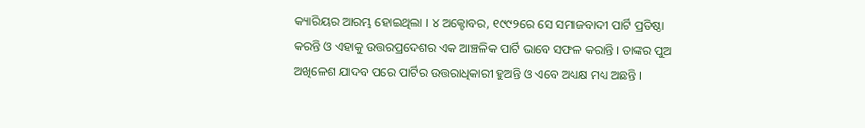କ୍ୟାରିୟର ଆରମ୍ଭ ହୋଇଥିଲା । ୪ ଅକ୍ଟୋବର, ୧୯୯୨ରେ ସେ ସମାଜବାଦୀ ପାର୍ଟି ପ୍ରତିଷ୍ଠା କରନ୍ତି ଓ ଏହାକୁ ଉତ୍ତରପ୍ରଦେଶର ଏକ ଆଞ୍ଚଳିକ ପାର୍ଟି ଭାବେ ସଫଳ କରାନ୍ତି । ତାଙ୍କର ପୁଅ ଅଖିଳେଶ ଯାଦବ ପରେ ପାର୍ଟିର ଉତ୍ତରାଧିକାରୀ ହୁଅନ୍ତି ଓ ଏବେ ଅଧ୍ୟକ୍ଷ ମଧ୍ୟ ଅଛନ୍ତି ।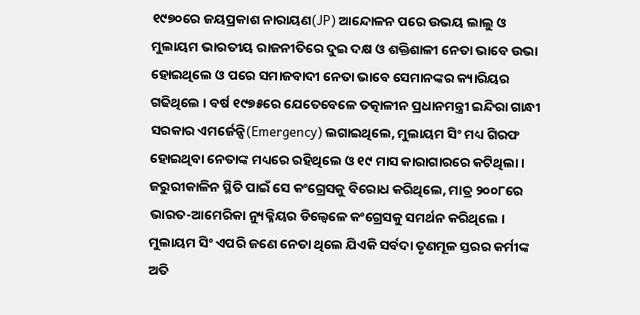୧୯୭୦ରେ ଜୟପ୍ରକାଶ ନାରାୟଣ(JP) ଆନ୍ଦୋଳନ ପରେ ଉଭୟ ଲାଲୁ ଓ ମୁଲାୟମ ଭାରତୀୟ ରାଜନୀତିରେ ଦୁଇ ଦକ୍ଷ ଓ ଶକ୍ତିଶାଳୀ ନେତା ଭାବେ ଉଭା ହୋଇଥିଲେ ଓ ପରେ ସମାଜବାଦୀ ନେତା ଭାବେ ସେମାନଙ୍କର କ୍ୟାରିୟର ଗଢିଥିଲେ । ବର୍ଷ ୧୯୭୫ରେ ଯେତେବେଳେ ତତ୍କାଳୀନ ପ୍ରଧାନମନ୍ତ୍ରୀ ଇନ୍ଦିରା ଗାନ୍ଧୀ ସରକାର ଏମର୍ଜେନ୍ସି(Emergency) ଲଗାଇଥିଲେ, ମୁଲାୟମ ସିଂ ମଧ୍ୟ ଗିରଫ ହୋଇଥିବା ନେତାଙ୍କ ମଧ୍ୟରେ ରହିଥିଲେ ଓ ୧୯ ମାସ କାରାଗାରରେ କଟିଥିଲା । ଜରୁରୀକାଳିନ ସ୍ଥିତି ପାଇଁ ସେ କଂଗ୍ରେସକୁ ବିରୋଧ କରିଥିଲେ, ମାତ୍ର ୨୦୦୮ରେ ଭାରତ-ଆମେରିକା ନ୍ୟୁକ୍ଳିୟର ଡିଲ୍ବେଳେ କଂଗ୍ରେସକୁ ସମର୍ଥନ କରିଥିଲେ ।
ମୁଲାୟମ ସିଂ ଏପରି ଜଣେ ନେତା ଥିଲେ ଯିଏକି ସର୍ବଦା ତୃଣମୂଳ ସ୍ତରର କର୍ମୀଙ୍କ ଅତି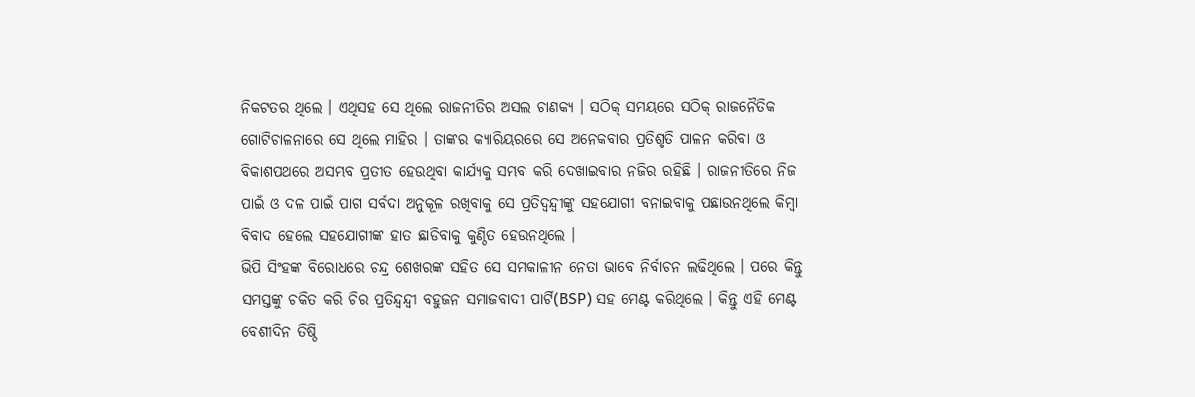ନିକଟତର ଥିଲେ । ଏଥିସହ ସେ ଥିଲେ ରାଜନୀତିର ଅସଲ ଚାଣକ୍ୟ । ସଠିକ୍ ସମୟରେ ସଠିକ୍ ରାଜନୈତିକ ଗୋଟିଚାଳନାରେ ସେ ଥିଲେ ମାହିର । ତାଙ୍କର କ୍ୟାରିୟରରେ ସେ ଅନେକବାର ପ୍ରତିଶୃତି ପାଳନ କରିବା ଓ ବିକାଶପଥରେ ଅସମ୍ଭବ ପ୍ରତୀତ ହେଉଥିବା କାର୍ଯ୍ୟକୁ ସମ୍ଭବ କରି ଦେଖାଇବାର ନଜିର ରହିଛି । ରାଜନୀତିରେ ନିଜ ପାଇଁ ଓ ଦଳ ପାଇଁ ପାଗ ସର୍ବଦା ଅନୁକୂଳ ରଖିବାକୁ ସେ ପ୍ରତିଦ୍ବନ୍ଦ୍ବୀଙ୍କୁ ସହଯୋଗୀ ବନାଇବାକୁ ପଛାଉନଥିଲେ କିମ୍ବା ବିବାଦ ହେଲେ ସହଯୋଗୀଙ୍କ ହାତ ଛାଡିବାକୁ କୁଣ୍ଠିତ ହେଉନଥିଲେ ।
ଭିପି ସିଂହଙ୍କ ବିରୋଧରେ ଚନ୍ଦ୍ର ଶେଖରଙ୍କ ସହିତ ସେ ସମକାଳୀନ ନେତା ଭାବେ ନିର୍ବାଚନ ଲଢିଥିଲେ । ପରେ କିନ୍ତୁ ସମସ୍ତଙ୍କୁ ଚକିତ କରି ଚିର ପ୍ରତିନ୍ଦ୍ବନ୍ଦ୍ବୀ ବହୁଜନ ସମାଜବାଦୀ ପାର୍ଟି(BSP) ସହ ମେଣ୍ଟ କରିଥିଲେ । କିନ୍ତୁ ଏହି ମେଣ୍ଟ ବେଶୀଦିନ ତିଷ୍ଠି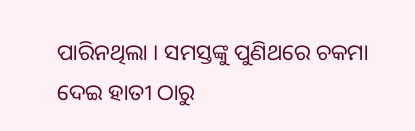ପାରିନଥିଲା । ସମସ୍ତଙ୍କୁ ପୁଣିଥରେ ଚକମା ଦେଇ ହାତୀ ଠାରୁ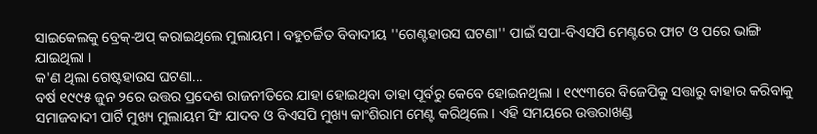ସାଇକେଲକୁ ବ୍ରେକ୍-ଅପ୍ କରାଇଥିଲେ ମୁଲାୟମ । ବହୁଚର୍ଚ୍ଚିତ ବିବାଦୀୟ ''ଗେଣ୍ଟହାଉସ ଘଟଣା'' ପାଇଁ ସପା-ବିଏସପି ମେଣ୍ଟରେ ଫାଟ ଓ ପରେ ଭାଙ୍ଗି ଯାଇଥିଲା ।
କ'ଣ ଥିଲା ଗେଷ୍ଟହାଉସ ଘଟଣା...
ବର୍ଷ ୧୯୯୫ ଜୁନ ୨ରେ ଉତ୍ତର ପ୍ରଦେଶ ରାଜନୀତିରେ ଯାହା ହୋଇଥିବା ତାହା ପୂର୍ବରୁ କେବେ ହୋଇନଥିଲା । ୧୯୯୩ରେ ବିଜେପିକୁ ସତ୍ତାରୁ ବାହାର କରିବାକୁ ସମାଜବାଦୀ ପାର୍ଟି ମୁଖ୍ୟ ମୁଲାୟମ ସିଂ ଯାଦବ ଓ ବିଏସପି ମୁଖ୍ୟ କାଂଶିରାମ ମେଣ୍ଟ କରିଥିଲେ । ଏହି ସମୟରେ ଉତ୍ତରାଖଣ୍ଡ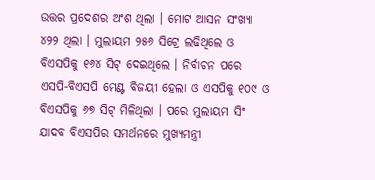ଉତ୍ତର ପ୍ରଦେଶର ଅଂଶ ଥିଲା । ମୋଟ ଆସନ ସଂଖ୍ୟା ୪୨୨ ଥିଲା । ମୁଲାୟମ ୨୫୬ ସିଟ୍ରେ ଲଢିଥିଲେ ଓ ବିଏସପିକୁ ୧୬୪ ସିଟ୍ ଦେଇଥିଲେ । ନିର୍ବାଚନ ପରେ ଏସପି-ବିଏସପି ମେଣ୍ଟ ବିଜୟୀ ହେଲା ଓ ଏସପିକୁ ୧୦୯ ଓ ବିଏସପିକୁ ୬୭ ସିଟ୍ ମିଳିଥିଲା । ପରେ ମୁଲାୟମ ସିଂ ଯାଦବ ବିଏସପିର ସମର୍ଥନରେ ମୁଖ୍ୟମନ୍ତ୍ରୀ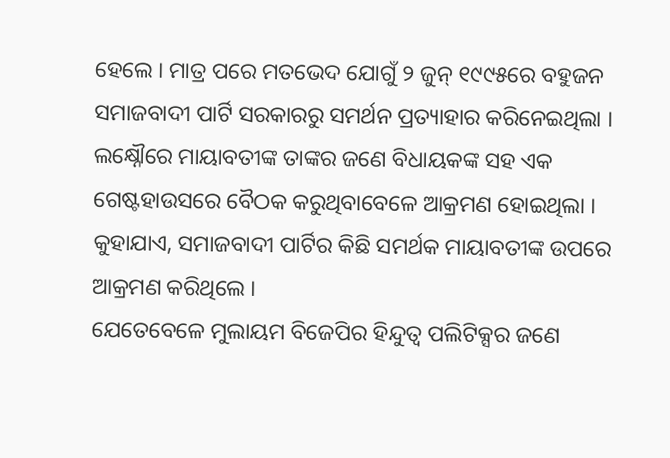ହେଲେ । ମାତ୍ର ପରେ ମତଭେଦ ଯୋଗୁଁ ୨ ଜୁନ୍ ୧୯୯୫ରେ ବହୁଜନ ସମାଜବାଦୀ ପାର୍ଟି ସରକାରରୁ ସମର୍ଥନ ପ୍ରତ୍ୟାହାର କରିନେଇଥିଲା । ଲକ୍ଷ୍ନୌରେ ମାୟାବତୀଙ୍କ ତାଙ୍କର ଜଣେ ବିଧାୟକଙ୍କ ସହ ଏକ ଗେଷ୍ଟହାଉସରେ ବୈଠକ କରୁଥିବାବେଳେ ଆକ୍ରମଣ ହୋଇଥିଲା । କୁହାଯାଏ, ସମାଜବାଦୀ ପାର୍ଟିର କିଛି ସମର୍ଥକ ମାୟାବତୀଙ୍କ ଉପରେ ଆକ୍ରମଣ କରିଥିଲେ ।
ଯେତେବେଳେ ମୁଲାୟମ ବିଜେପିର ହିନ୍ଦୁତ୍ବ ପଲିଟିକ୍ସର ଜଣେ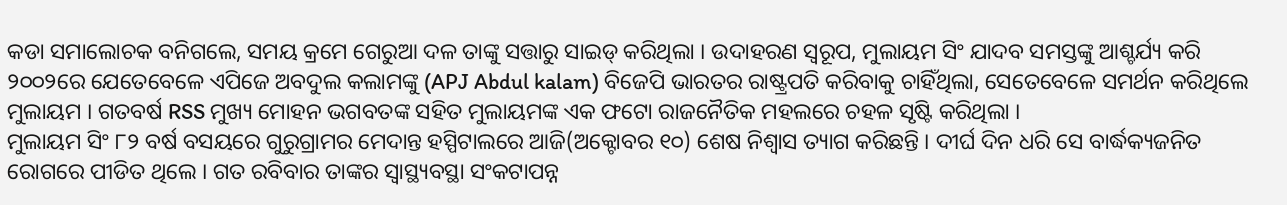କଡା ସମାଲୋଚକ ବନିଗଲେ, ସମୟ କ୍ରମେ ଗେରୁଆ ଦଳ ତାଙ୍କୁ ସତ୍ତାରୁ ସାଇଡ୍ କରିଥିଲା । ଉଦାହରଣ ସ୍ବରୂପ, ମୁଲାୟମ ସିଂ ଯାଦବ ସମସ୍ତଙ୍କୁ ଆଶ୍ଚର୍ଯ୍ୟ କରି ୨୦୦୨ରେ ଯେତେବେଳେ ଏପିଜେ ଅବଦୁଲ କଲାମଙ୍କୁ (APJ Abdul kalam) ବିଜେପି ଭାରତର ରାଷ୍ଟ୍ରପତି କରିବାକୁ ଚାହିଁଥିଲା, ସେତେବେଳେ ସମର୍ଥନ କରିଥିଲେ ମୁଲାୟମ । ଗତବର୍ଷ RSS ମୁଖ୍ୟ ମୋହନ ଭଗବତଙ୍କ ସହିତ ମୁଲାୟମଙ୍କ ଏକ ଫଟୋ ରାଜନୈତିକ ମହଲରେ ଚହଳ ସୃଷ୍ଟି କରିଥିଲା ।
ମୁଲାୟମ ସିଂ ୮୨ ବର୍ଷ ବସୟରେ ଗୁରୁଗ୍ରାମର ମେଦାନ୍ତ ହସ୍ପିଟାଲରେ ଆଜି(ଅକ୍ଟୋବର ୧୦) ଶେଷ ନିଶ୍ବାସ ତ୍ୟାଗ କରିଛନ୍ତି । ଦୀର୍ଘ ଦିନ ଧରି ସେ ବାର୍ଦ୍ଧକ୍ୟଜନିତ ରୋଗରେ ପୀଡିତ ଥିଲେ । ଗତ ରବିବାର ତାଙ୍କର ସ୍ବାସ୍ଥ୍ୟବସ୍ଥା ସଂକଟାପନ୍ନ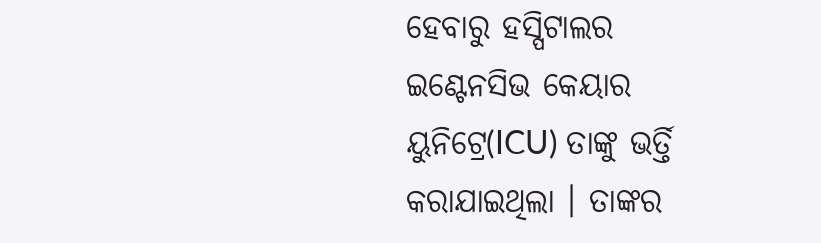ହେବାରୁ ହସ୍ପିଟାଲର ଇଣ୍ଟେନସିଭ କେୟାର ୟୁନିଟ୍ରେ(ICU) ତାଙ୍କୁ ଭର୍ତ୍ତି କରାଯାଇଥିଲା । ତାଙ୍କର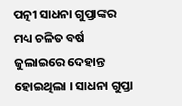ପତ୍ନୀ ସାଧନା ଗୁପ୍ତାଙ୍କର ମଧ୍ୟ ଚଳିତ ବର୍ଷ ଜୁଲାଇରେ ଦେହାନ୍ତ ହୋଇଥିଲା । ସାଧନା ଗୁପ୍ତା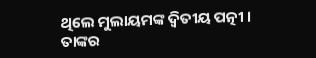ଥିଲେ ମୁଲାୟମଙ୍କ ଦ୍ବିତୀୟ ପତ୍ନୀ । ତାଙ୍କର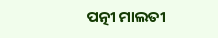ପତ୍ନୀ ମାଲତୀ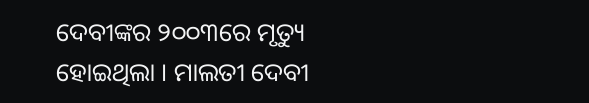ଦେବୀଙ୍କର ୨୦୦୩ରେ ମୃତ୍ୟୁ ହୋଇଥିଲା । ମାଲତୀ ଦେବୀ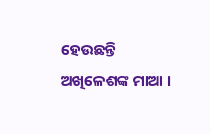ହେଉଛନ୍ତି ଅଖିଳେଶଙ୍କ ମାଆ ।